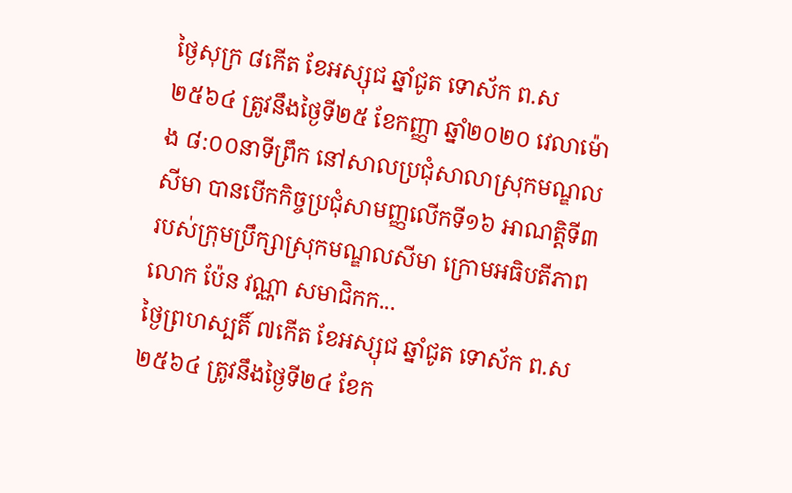ថ្ងៃសុក្រ ៨កើត ខែអស្សុជ ឆ្នាំជូត ទោស័ក ព.ស ២៥៦៤ ត្រូវនឹងថ្ងៃទី២៥ ខែកញ្ញា ឆ្នាំ២០២០ វេលាម៉ោង ៨:០០នាទីព្រឹក នៅសាលប្រជុំសាលាស្រុកមណ្ឌលសីមា បានបើកកិច្ចប្រជុំសាមញ្ញលើកទី១៦ អាណត្តិទី៣ របស់ក្រុមប្រឹក្សាស្រុកមណ្ឌលសីមា ក្រោមអធិបតីភាព លោក ប៉ែន វណ្ណា សមាជិកក...
ថ្ងៃព្រហស្បតិ៍ ៧កើត ខែអស្សុជ ឆ្នាំជូត ទោស័ក ព.ស ២៥៦៤ ត្រូវនឹងថ្ងៃទី២៤ ខែក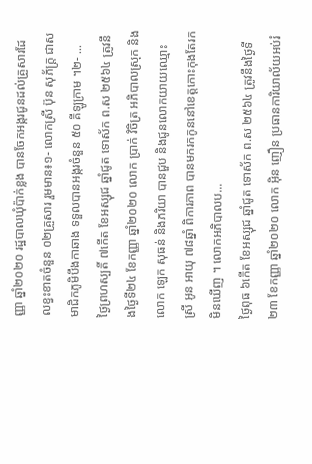ញ្ញា ឆ្នាំ២០២០ រដ្ឋបាលឃុំប៉ាក់ខ្លង បានចែកអង្ករជូនដល់គ្រួសារដែលខ្វះខាតចំនួន ០២គ្រួសារ រួមមាន៖១- លោកស្រី ប៊ុន សុភ័ក្ត្រ ជាសមាជិកភូមិបឹងកាឆាង ទទួលបានអង្ករចំនួន ៥០ គីឡូក្រាម ។២- ...
ថ្ងៃព្រហស្បតិ៍ ៧កើត ខែអស្សុជ ឆ្នាំជូត ទោស័ក ព.ស ២៥៦៤ ត្រូវនឹងថ្ងៃទី២៤ ខែកញ្ញា ឆ្នាំ២០២០ លោក ប្រាក់ វិចិត្រ អភិបាលស្រុក និងលោក ឡេក សុធន់ និងភរិយា បានជួប និងជូនលោកយាយឈ្មោះ ស្រី អូន អាយុ ៧៨ឆ្នាំ ពិការភាព បានមករកកូននៅខេត្តកោះកុងតែរកមិនឃើញ ។ លោកអភិបាលប...
ថ្ងៃពុធ ៦កើត ខែអស្សុជ ឆ្នាំជូត ទោស័ក ព.ស ២៥៦៤ ត្រូវនឹងថ្ងៃទី២៣ ខែកញ្ញា ឆ្នាំ២០២០ លោក អុិន ញឿន ប្រធានការិយាល័យអប់រំ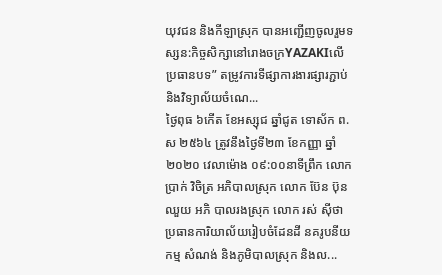យុវជន និងកីឡាស្រុក បានអញ្ជើញចូលរួមទស្សន:កិច្ចសិក្សានៅរោងចក្រYAZAKIលើប្រធានបទ” តម្រូវការទីផ្សាការងារផ្សារភ្ជាប់និងវិទ្យាល័យចំណេ...
ថ្ងៃពុធ ៦កើត ខែអស្សុជ ឆ្នាំជូត ទោស័ក ព.ស ២៥៦៤ ត្រូវនឹងថ្ងៃទី២៣ ខែកញ្ញា ឆ្នាំ២០២០ វេលាម៉ោង ០៩:០០នាទីព្រឹក លោក ប្រាក់ វិចិត្រ អភិបាលស្រុក លោក ប៊ែន ប៊ុនឈួយ អភិ បាលរងស្រុក លោក រស់ ស៊ីថា ប្រធានការិយាល័យរៀបចំដែនដី នគរូបនីយកម្ម សំណង់ និងភូមិបាលស្រុក និងល...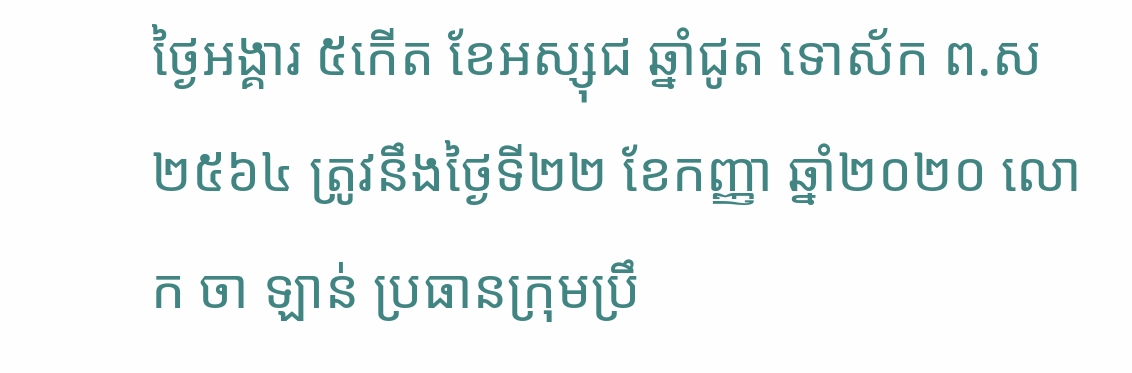ថ្ងៃអង្គារ ៥កើត ខែអស្សុជ ឆ្នាំជូត ទោស័ក ព.ស ២៥៦៤ ត្រូវនឹងថ្ងៃទី២២ ខែកញ្ញា ឆ្នាំ២០២០ លោក ចា ឡាន់ ប្រធានក្រុមប្រឹ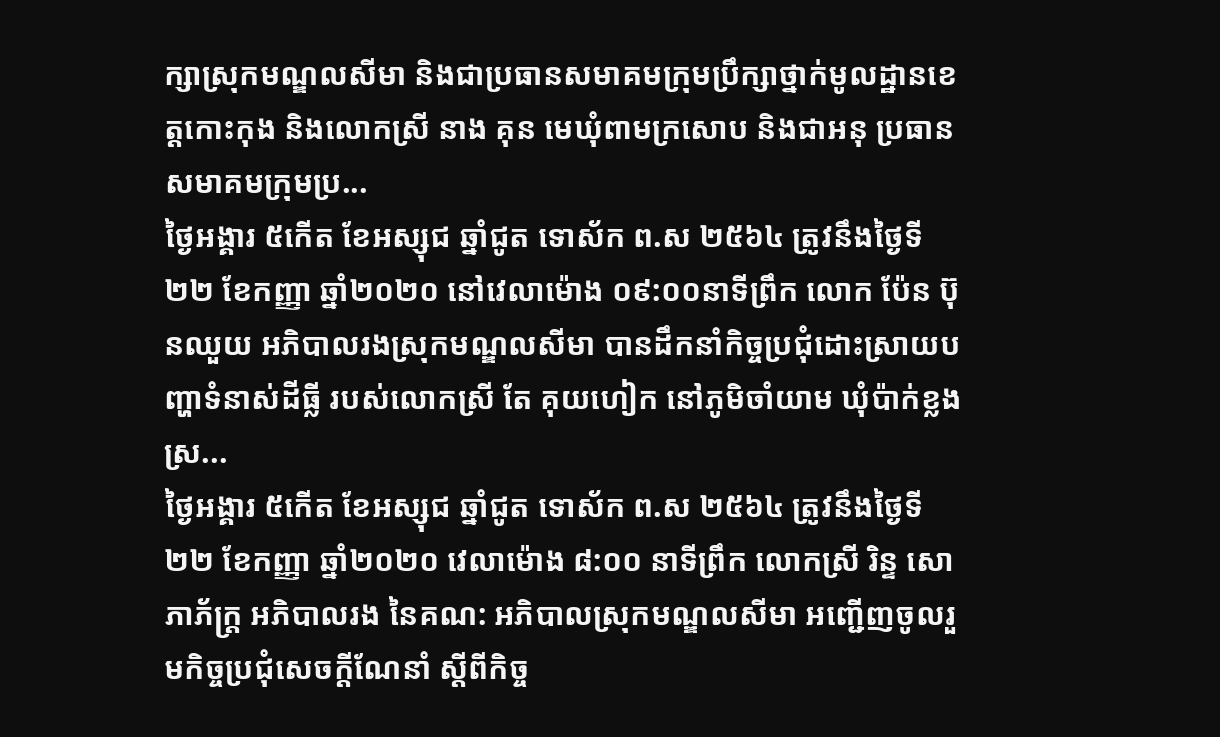ក្សាស្រុកមណ្ឌលសីមា និងជាប្រធានសមាគមក្រុមប្រឹក្សាថ្នាក់មូលដ្ឋានខេត្តកោះកុង និងលោកស្រី នាង គុន មេឃុំពាមក្រសោប និងជាអនុ ប្រធានសមាគមក្រុមប្រ...
ថ្ងៃអង្គារ ៥កើត ខែអស្សុជ ឆ្នាំជូត ទោស័ក ព.ស ២៥៦៤ ត្រូវនឹងថ្ងៃទី២២ ខែកញ្ញា ឆ្នាំ២០២០ នៅវេលាម៉ោង ០៩:០០នាទីព្រឹក លោក ប៉ែន ប៊ុនឈួយ អភិបាលរងស្រុកមណ្ឌលសីមា បានដឹកនាំកិច្ចប្រជុំដោះស្រាយបញ្ហាទំនាស់ដីធ្លី របស់លោកស្រី តែ គុយហៀក នៅភូមិចាំយាម ឃុំប៉ាក់ខ្លង ស្រ...
ថ្ងៃអង្គារ ៥កើត ខែអស្សុជ ឆ្នាំជូត ទោស័ក ព.ស ២៥៦៤ ត្រូវនឹងថ្ងៃទី ២២ ខែកញ្ញា ឆ្នាំ២០២០ វេលាម៉ោង ៨:០០ នាទីព្រឹក លោកស្រី រិន្ទ សោភាភ័ក្ត្រ អភិបាលរង នៃគណ: អភិបាលស្រុកមណ្ឌលសីមា អញ្ជើញចូលរួមកិច្ចប្រជុំសេចក្តីណែនាំ ស្តីពីកិច្ច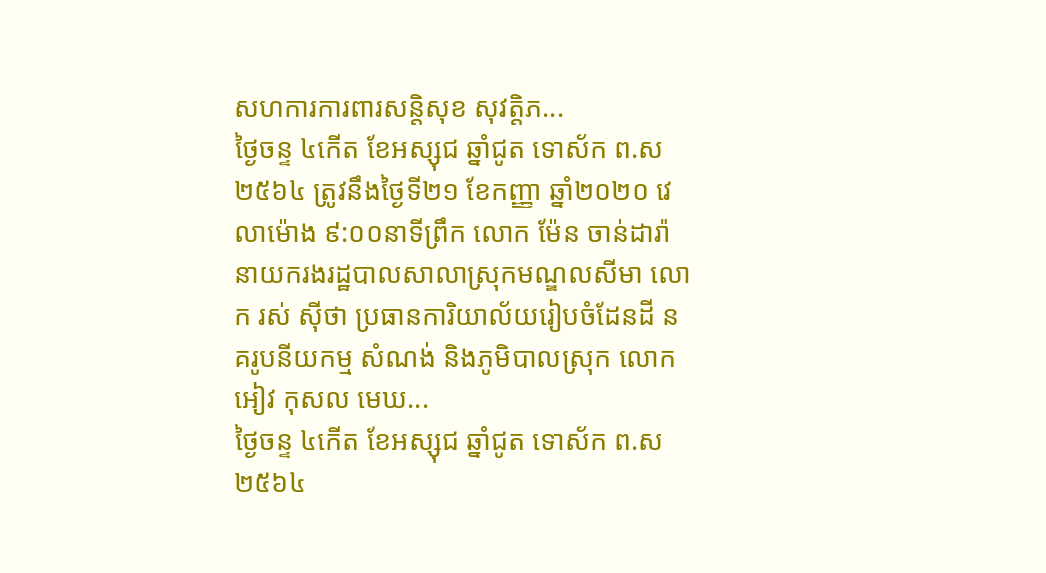សហការការពារសន្តិសុខ សុវត្តិភ...
ថ្ងៃចន្ទ ៤កើត ខែអស្សុជ ឆ្នាំជូត ទោស័ក ព.ស ២៥៦៤ ត្រូវនឹងថ្ងៃទី២១ ខែកញ្ញា ឆ្នាំ២០២០ វេលាម៉ោង ៩:០០នាទីព្រឹក លោក ម៉ែន ចាន់ដារ៉ា នាយករងរដ្ឋបាលសាលាស្រុកមណ្ឌលសីមា លោក រស់ ស៊ីថា ប្រធានការិយាល័យរៀបចំដែនដី នគរូបនីយកម្ម សំណង់ និងភូមិបាលស្រុក លោក អៀវ កុសល មេឃ...
ថ្ងៃចន្ទ ៤កើត ខែអស្សុជ ឆ្នាំជូត ទោស័ក ព.ស ២៥៦៤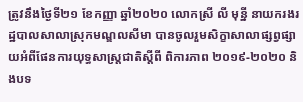ត្រូវនឹងថ្ងៃទី២១ ខែកញ្ញា ឆ្នាំ២០២០ លោកស្រី លី មុន្នី នាយករងរដ្ឋបាលសាលាស្រុកមណ្ឌលសីមា បានចូលរួមសិក្ខាសាលាផ្សព្វផ្សាយអំពីផែនការយុទ្ធសាស្ត្រជាតិស្តីពី ពិការភាព ២០១៩-២០២០ និងបទ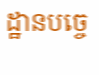ដ្ឋានបច្ចេ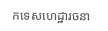កទេសហេដ្ឋារចនា